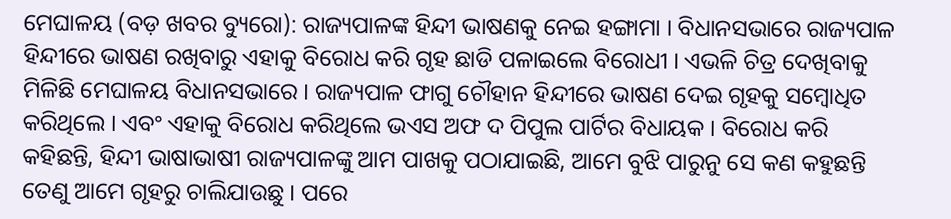ମେଘାଳୟ (ବଡ଼ ଖବର ବ୍ୟୁରୋ): ରାଜ୍ୟପାଳଙ୍କ ହିନ୍ଦୀ ଭାଷଣକୁ ନେଇ ହଙ୍ଗାମା । ବିଧାନସଭାରେ ରାଜ୍ୟପାଳ ହିନ୍ଦୀରେ ଭାଷଣ ରଖିବାରୁ ଏହାକୁ ବିରୋଧ କରି ଗୃହ ଛାଡି ପଳାଇଲେ ବିରୋଧୀ । ଏଭଳି ଚିତ୍ର ଦେଖିବାକୁ ମିଳିଛି ମେଘାଳୟ ବିଧାନସଭାରେ । ରାଜ୍ୟପାଳ ଫାଗୁ ଚୌହାନ ହିନ୍ଦୀରେ ଭାଷଣ ଦେଇ ଗୃହକୁ ସମ୍ବୋଧିତ କରିଥିଲେ । ଏବଂ ଏହାକୁ ବିରୋଧ କରିଥିଲେ ଭଏସ ଅଫ ଦ ପିପୁଲ ପାର୍ଟିର ବିଧାୟକ । ବିରୋଧ କରି କହିଛନ୍ତି, ହିନ୍ଦୀ ଭାଷାଭାଷୀ ରାଜ୍ୟପାଳଙ୍କୁ ଆମ ପାଖକୁ ପଠାଯାଇଛି, ଆମେ ବୁଝି ପାରୁନୁ ସେ କଣ କହୁଛନ୍ତି ତେଣୁ ଆମେ ଗୃହରୁ ଚାଲିଯାଉଛୁ । ପରେ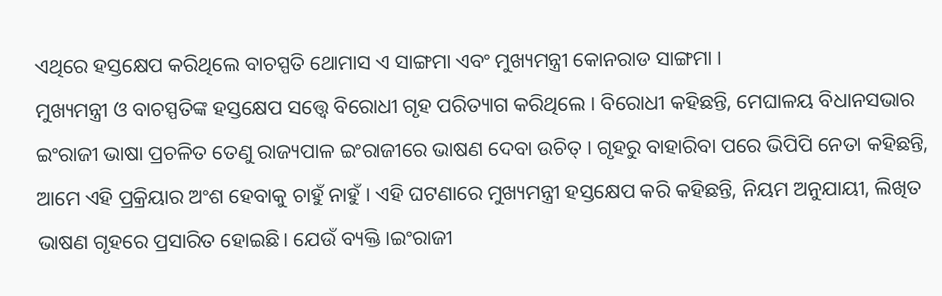ଏଥିରେ ହସ୍ତକ୍ଷେପ କରିଥିଲେ ବାଚସ୍ପତି ଥୋମାସ ଏ ସାଙ୍ଗମା ଏବଂ ମୁଖ୍ୟମନ୍ତ୍ରୀ କୋନରାଡ ସାଙ୍ଗମା ।
ମୁଖ୍ୟମନ୍ତ୍ରୀ ଓ ବାଚସ୍ପତିଙ୍କ ହସ୍ତକ୍ଷେପ ସତ୍ତ୍ୱେ ବିରୋଧୀ ଗୃହ ପରିତ୍ୟାଗ କରିଥିଲେ । ବିରୋଧୀ କହିଛନ୍ତି, ମେଘାଳୟ ବିଧାନସଭାର ଇଂରାଜୀ ଭାଷା ପ୍ରଚଳିତ ତେଣୁ ରାଜ୍ୟପାଳ ଇଂରାଜୀରେ ଭାଷଣ ଦେବା ଉଚିତ୍ । ଗୃହରୁ ବାହାରିବା ପରେ ଭିପିପି ନେତା କହିଛନ୍ତି, ଆମେ ଏହି ପ୍ରକ୍ରିୟାର ଅଂଶ ହେବାକୁ ଚାହୁଁ ନାହୁଁ । ଏହି ଘଟଣାରେ ମୁଖ୍ୟମନ୍ତ୍ରୀ ହସ୍ତକ୍ଷେପ କରି କହିଛନ୍ତି, ନିୟମ ଅନୁଯାୟୀ, ଲିଖିତ ଭାଷଣ ଗୃହରେ ପ୍ରସାରିତ ହୋଇଛି। ଯେଉଁ ବ୍ୟକ୍ତି ।ଇଂରାଜୀ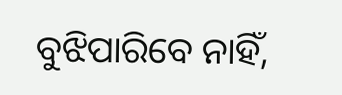ବୁଝିପାରିବେ ନାହିଁ,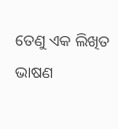ତେଣୁ ଏକ ଲିଖିତ ଭାଷଣ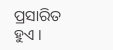ପ୍ରସାରିତ ହୁଏ ।